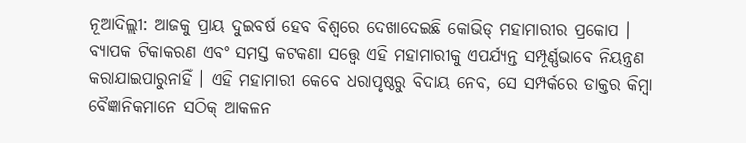ନୂଆଦିଲ୍ଲୀ: ଆଜକୁ ପ୍ରାୟ ଦୁଇବର୍ଷ ହେବ ବିଶ୍ୱରେ ଦେଖାଦେଇଛି କୋଭିଡ୍ ମହାମାରୀର ପ୍ରକୋପ । ବ୍ୟାପକ ଟିକାକରଣ ଏବଂ ସମସ୍ତ କଟକଣା ସତ୍ତ୍ୱେ ଏହି ମହାମାରୀକୁ ଏପର୍ଯ୍ୟନ୍ତ ସମ୍ପୂର୍ଣ୍ଣଭାବେ ନିୟନ୍ତ୍ରଣ କରାଯାଇପାରୁନାହିଁ । ଏହି ମହାମାରୀ କେବେ ଧରାପୃଷ୍ଠରୁ ବିଦାୟ ନେବ, ସେ ସମ୍ପର୍କରେ ଡାକ୍ତର କିମ୍ବା ବୈଜ୍ଞାନିକମାନେ ସଠିକ୍ ଆକଳନ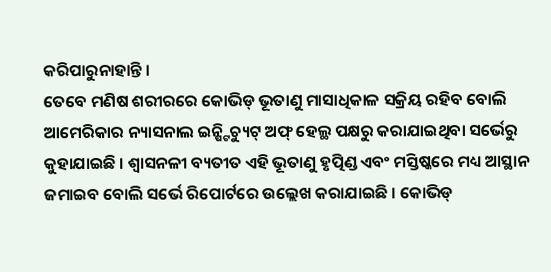କରିପାରୁନାହାନ୍ତି ।
ତେବେ ମଣିଷ ଶରୀରରେ କୋଭିଡ୍ ଭୂତାଣୁ ମାସାଧିକାଳ ସକ୍ରିୟ ରହିବ ବୋଲି ଆମେରିକାର ନ୍ୟାସନାଲ ଇନ୍ଷ୍ଟିଚ୍ୟୁଟ୍ ଅଫ୍ ହେଲ୍ଥ ପକ୍ଷରୁ କରାଯାଇଥିବା ସର୍ଭେରୁ କୁହାଯାଇଛି । ଶ୍ୱାସନଳୀ ବ୍ୟତୀତ ଏହି ଭୂତାଣୁ ହୃତ୍ପିଣ୍ଡ ଏବଂ ମସ୍ତିଷ୍କରେ ମଧ୍ୟ ଆସ୍ଥାନ ଜମାଇବ ବୋଲି ସର୍ଭେ ରିପୋର୍ଟରେ ଉଲ୍ଲେଖ କରାଯାଇଛି । କୋଭିଡ୍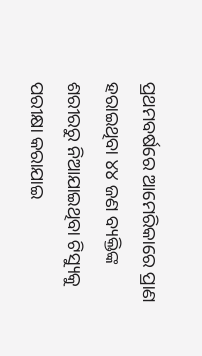ପ୍ରଥମବର୍ଷରେ ଆମେରିକାରେ ପ୍ରାଣ ହରାଇଥିବା ୪୪ ଜଣ ବ୍ୟକ୍ତିଙ୍କ ଶରୀରରୁ ନିଆଯାଇଥିବା ଟିସ୍ୟୁକୁ ପରୀକ୍ଷା କରାଯାଇ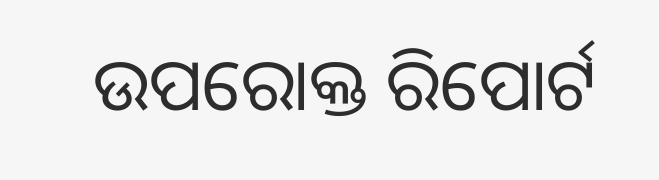ଉପରୋକ୍ତ ରିପୋର୍ଟ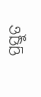ପ୍ରସ୍ତୁତ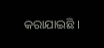କରାଯାଇଛି ।